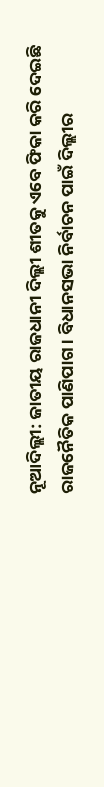ନୂଆଦିଲ୍ଲୀ: ଜାତୀୟ ରାଜଧାନୀ ଦିଲ୍ଲୀ ଶୀତକୁ ଏବେ ଫିକା କରି ଦେଇଛି ରାଜନୈତିକ ପାଣିପାଗ । ବିଧାନସଭା ନିର୍ବାଚନ ପାଇଁ ଦିଲ୍ଲୀର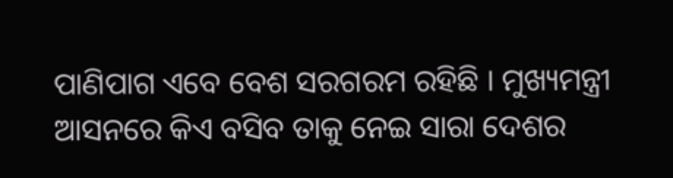ପାଣିପାଗ ଏବେ ବେଶ ସରଗରମ ରହିଛି । ମୁଖ୍ୟମନ୍ତ୍ରୀ ଆସନରେ କିଏ ବସିବ ତାକୁ ନେଇ ସାରା ଦେଶର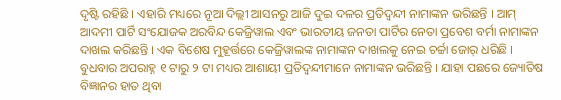ଦୃଷ୍ଟି ରହିଛି । ଏହାରି ମଧ୍ୟରେ ନୂଆ ଦିଲ୍ଲୀ ଆସନରୁ ଆଜି ଦୁଇ ଦଳର ପ୍ରତିଦ୍ୱନ୍ଦୀ ନାମାଙ୍କନ ଭରିଛନ୍ତି । ଆମ୍ ଆଦମୀ ପାର୍ଟି ସଂଯୋଜକ ଅରବିନ୍ଦ କେଜ୍ରିୱାଲ ଏବଂ ଭାରତୀୟ ଜନତା ପାର୍ଟିର ନେତା ପ୍ରବେଶ ବର୍ମା ନାମାଙ୍କନ ଦାଖଲ କରିଛନ୍ତି । ଏକ ବିଶେଷ ମୁହୂର୍ତ୍ତରେ କେଜ୍ରିୱାଲଙ୍କ ନାମାଙ୍କନ ଦାଖଲକୁ ନେଇ ଚର୍ଚ୍ଚା ଜୋର୍ ଧରିଛି ।
ବୁଧବାର ଅପରାହ୍ନ ୧ ଟାରୁ ୨ ଟା ମଧ୍ୟର ଆଶାୟୀ ପ୍ରତିଦ୍ୱନ୍ଦୀମାନେ ନାମାଙ୍କନ ଭରିଛନ୍ତି । ଯାହା ପଛରେ ଜ୍ୟୋତିଷ ବିଜ୍ଞାନର ହାତ ଥିବା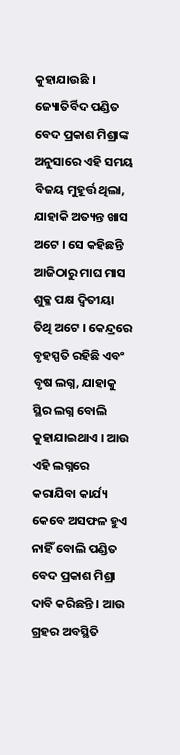କୁହାଯାଉଛି । ଜ୍ୟୋତିର୍ବିଦ ପଣ୍ଡିତ ବେଦ ପ୍ରକାଶ ମିଶ୍ରାଙ୍କ ଅନୁସାରେ ଏହି ସମୟ ବିଜୟ ମୁହୂର୍ତ୍ତ ଥିଲା, ଯାହାକି ଅତ୍ୟନ୍ତ ଖାସ ଅଟେ । ସେ କହିଛନ୍ତି ଆଜିଠାରୁ ମାଘ ମାସ ଶୁକ୍ଳ ପକ୍ଷ ଦ୍ୱିତୀୟା ତିଥି ଅଟେ । କେନ୍ଦ୍ରରେ ବୃହସ୍ପତି ରହିଛି ଏବଂ ବୃଷ ଲଗ୍ନ, ଯାହାକୁ ସ୍ଥିର ଲଗ୍ନ ବୋଲି କୁହାଯାଇଥାଏ । ଆଉ ଏହି ଲଗ୍ନରେ କରାଯିବା କାର୍ଯ୍ୟ କେବେ ଅସଫଳ ହୁଏ ନାହିଁ ବୋଲି ପଣ୍ଡିତ ବେଦ ପ୍ରକାଶ ମିଶ୍ରା ଦାବି କରିଛନ୍ତି । ଆଉ ଗ୍ରହର ଅବସ୍ଥିତି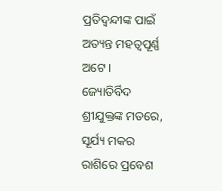ପ୍ରତିଦ୍ୱନ୍ଦୀଙ୍କ ପାଇଁ ଅତ୍ୟନ୍ତ ମହତ୍ୱପୂର୍ଣ୍ଣ ଅଟେ ।
ଜ୍ୟୋତିର୍ବିଦ ଶ୍ରୀଯୁକ୍ତଙ୍କ ମତରେ, ସୂର୍ଯ୍ୟ ମକର ରାଶିରେ ପ୍ରବେଶ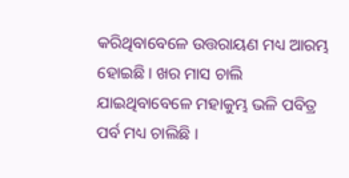କରିଥିବାବେଳେ ଉତ୍ତରାୟଣ ମଧ୍ୟ ଆରମ୍ଭ ହୋଇଛି । ଖର ମାସ ଚାଲି ଯାଇଥିବାବେଳେ ମହାକୁମ୍ଭ ଭଳି ପବିତ୍ର ପର୍ବ ମଧ୍ୟ ଚାଲିଛି ।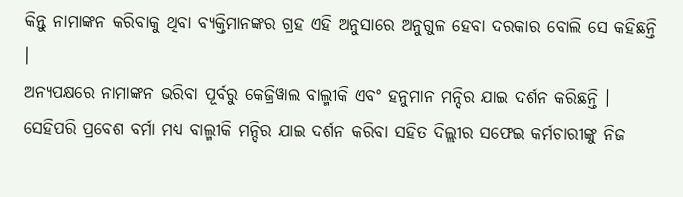କିନ୍ତୁ ନାମାଙ୍କନ କରିବାକୁ ଥିବା ବ୍ୟକ୍ତିମାନଙ୍କର ଗ୍ରହ ଏହି ଅନୁସାରେ ଅନୁଗୁଳ ହେବା ଦରକାର ବୋଲି ସେ କହିଛନ୍ତି ।
ଅନ୍ୟପକ୍ଷରେ ନାମାଙ୍କନ ଭରିବା ପୂର୍ବରୁ କେଜ୍ରିୱାଲ ବାଲ୍ମୀକି ଏବଂ ହନୁମାନ ମନ୍ଦିର ଯାଇ ଦର୍ଶନ କରିଛନ୍ତି । ସେହିପରି ପ୍ରବେଶ ବର୍ମା ମଧ୍ୟ ବାଲ୍ମୀକି ମନ୍ଦିର ଯାଇ ଦର୍ଶନ କରିବା ସହିତ ଦିଲ୍ଲୀର ସଫେଇ କର୍ମଚାରୀଙ୍କୁ ନିଜ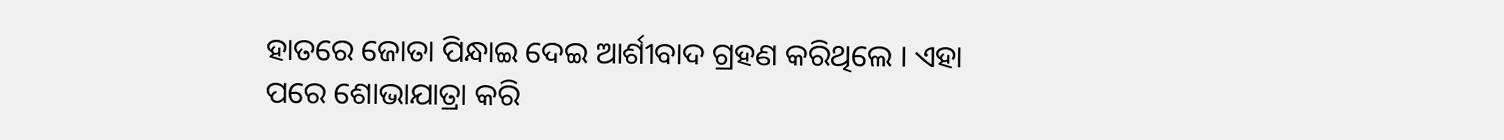ହାତରେ ଜୋତା ପିନ୍ଧାଇ ଦେଇ ଆର୍ଶୀବାଦ ଗ୍ରହଣ କରିଥିଲେ । ଏହା ପରେ ଶୋଭାଯାତ୍ରା କରି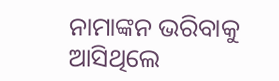ନାମାଙ୍କନ ଭରିବାକୁ ଆସିଥିଲେ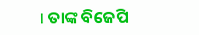। ତାଙ୍କ ବିଜେପି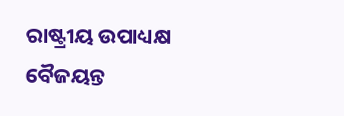ରାଷ୍ଟ୍ରୀୟ ଉପାଧ୍ୟକ୍ଷ ବୈଜୟନ୍ତ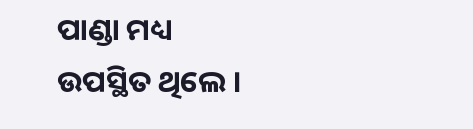ପାଣ୍ଡା ମଧ୍ୟ ଉପସ୍ଥିତ ଥିଲେ ।